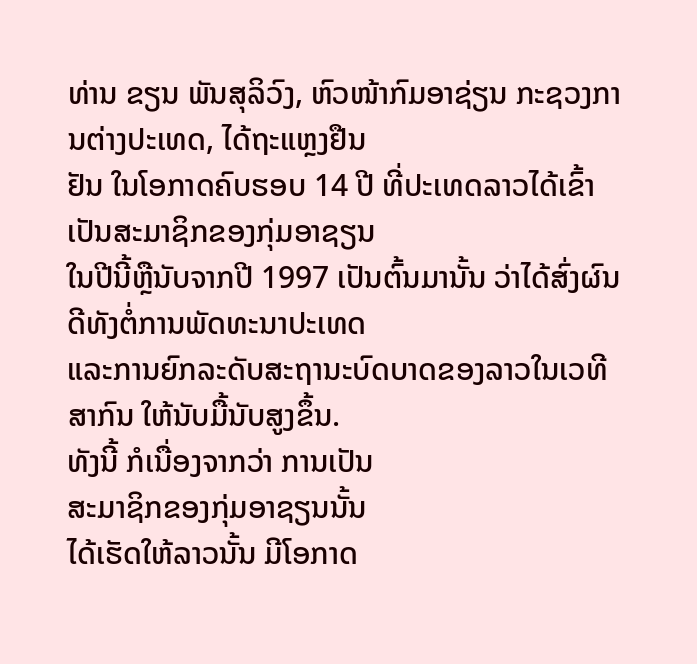ທ່ານ ຂຽນ ພັນສຸລິວົງ, ຫົວໜ້າກົມອາຊ່ຽນ ກະຊວງການຕ່າງປະເທດ, ໄດ້ຖະແຫຼງຢືນ
ຢັນ ໃນໂອກາດຄົບຮອບ 14 ປີ ທີ່ປະເທດລາວໄດ້ເຂົ້າເປັນສະມາຊິກຂອງກຸ່ມອາຊຽນ
ໃນປີນີ້ຫຼືນັບຈາກປີ 1997 ເປັນຕົ້ນມານັ້ນ ວ່າໄດ້ສົ່ງຜົນດີທັງຕໍ່ການພັດທະນາປະເທດ
ແລະການຍົກລະດັບສະຖານະບົດບາດຂອງລາວໃນເວທີສາກົນ ໃຫ້ນັບມື້ນັບສູງຂຶ້ນ.
ທັງນີ້ ກໍເນື່ອງຈາກວ່າ ການເປັນ
ສະມາຊິກຂອງກຸ່ມອາຊຽນນັ້ນ
ໄດ້ເຮັດໃຫ້ລາວນັ້ນ ມີໂອກາດ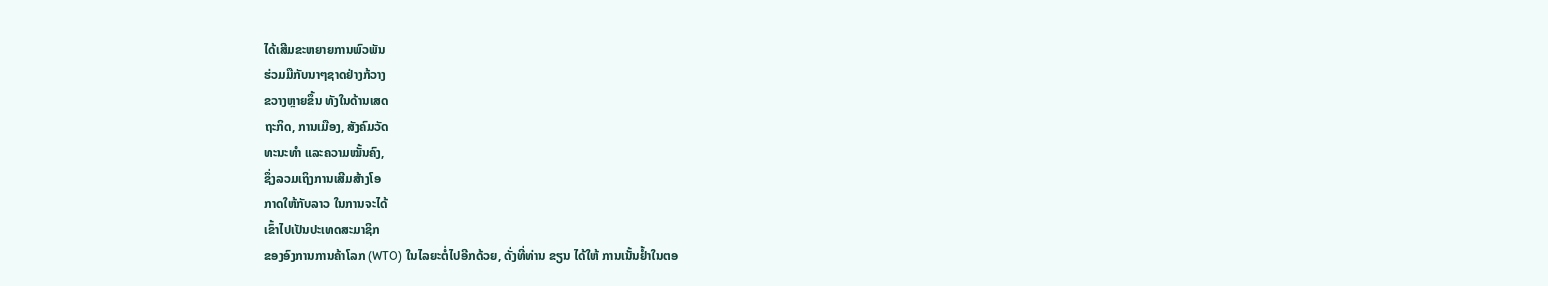ໄດ້ເສີມຂະຫຍາຍການພົວພັນ
ຮ່ວມມືກັບນາໆຊາດຢ່າງກ້ວາງ
ຂວາງຫຼາຍຂຶ້ນ ທັງໃນດ້ານເສດ
ຖະກິດ, ການເມືອງ, ສັງຄົມວັດ
ທະນະທໍາ ແລະຄວາມໝັ້ນຄົງ,
ຊຶ່ງລວມເຖິງການເສີມສ້າງໂອ
ກາດໃຫ້ກັບລາວ ໃນການຈະໄດ້
ເຂົ້າໄປເປັນປະເທດສະມາຊິກ
ຂອງອົງການການຄ້າໂລກ (WTO) ໃນໄລຍະຕໍ່ໄປອີກດ້ວຍ, ດັ່ງທີ່ທ່ານ ຂຽນ ໄດ້ໃຫ້ ການເນັ້ນຢໍ້າໃນຕອ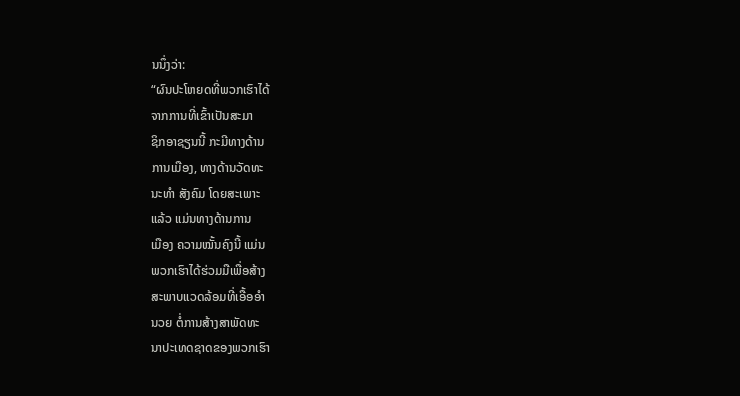ນນຶ່ງວ່າ:
“ຜົນປະໂຫຍດທີ່ພວກເຮົາໄດ້
ຈາກການທີ່ເຂົ້າເປັນສະມາ
ຊິກອາຊຽນນີ້ ກະມີທາງດ້ານ
ການເມືອງ, ທາງດ້ານວັດທະ
ນະທໍາ ສັງຄົມ ໂດຍສະເພາະ
ແລ້ວ ແມ່ນທາງດ້ານການ
ເມືອງ ຄວາມໝັ້ນຄົງນີ້ ແມ່ນ
ພວກເຮົາໄດ້ຮ່ວມມືເພື່ອສ້າງ
ສະພາບແວດລ້ອມທີ່ເອື້ອອໍາ
ນວຍ ຕໍ່ການສ້າງສາພັດທະ
ນາປະເທດຊາດຂອງພວກເຮົາ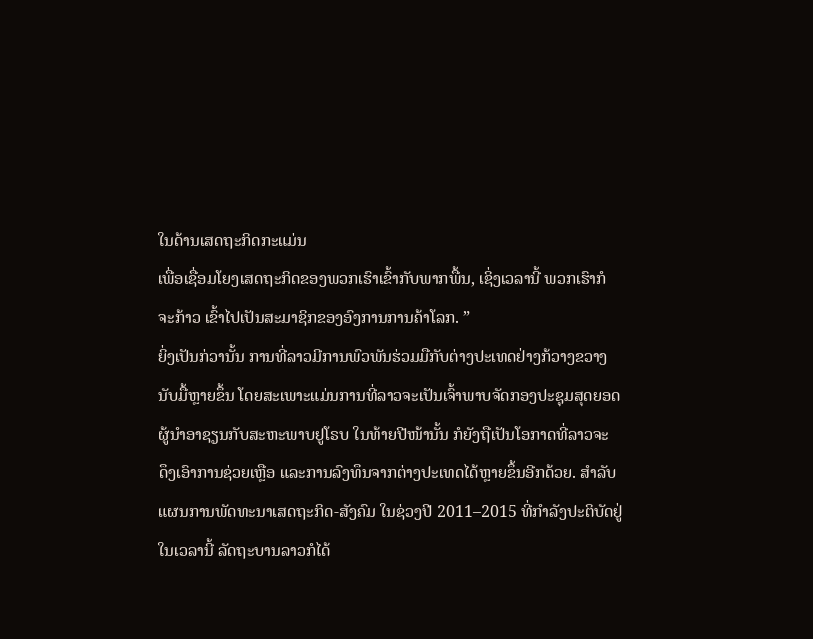ໃນດ້ານເສດຖະກິດກະແມ່ນ
ເພື່ອເຊື່ອມໂຍງເສດຖະກິດຂອງພວກເຮົາເຂົ້າກັບພາກພື້ນ, ເຊິ່ງເວລານີ້ ພວກເຮົາກໍ
ຈະກ້າວ ເຂົ້າໄປເປັນສະມາຊິກຂອງອົງການການຄ້າໂລກ. ”
ຍິ່ງເປັນກ່ວານັ້ນ ການທີ່ລາວມີການພົວພັນຮ່ວມມືກັບຕ່າງປະເທດຢ່າງກ້ວາງຂວາງ
ນັບມື້ຫຼາຍຂຶ້ນ ໂດຍສະເພາະແມ່ນການທີ່ລາວຈະເປັນເຈົ້າພາບຈັດກອງປະຊຸມສຸດຍອດ
ຜູ້ນໍາອາຊຽນກັບສະຫະພາບຢູໂຣບ ໃນທ້າຍປີໜ້ານັ້ນ ກໍຍັງຖືເປັນໂອກາດທີ່ລາວຈະ
ດຶງເອົາການຊ່ວຍເຫຼືອ ແລະການລົງທຶນຈາກຕ່າງປະເທດໄດ້ຫຼາຍຂຶ້ນອີກດ້ວຍ. ສໍາລັບ
ແຜນການພັດທະນາເສດຖະກິດ-ສັງຄົມ ໃນຊ່ວງປີ 2011–2015 ທີ່ກໍາລັງປະຕິບັດຢູ່
ໃນເວລານີ້ ລັດຖະບານລາວກໍໄດ້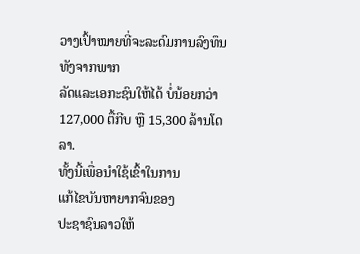ວາງເປົ້າໝາຍທີ່ຈະລະດົມການລົງທຶນທັງຈາກພາກ
ລັດແລະເອກະຊົນໃຫ້ໄດ້ ບໍ່ນ້ອຍກວ່າ 127,000 ຕື້ກີບ ຫຼື 15,300 ລ້ານໂດລາ.
ທັ້ງນີ້ເພື່ອນໍາໃຊ້ເຂົ້າໃນການ
ແກ້ໄຂບັນຫາຍາກຈົນຂອງ
ປະຊາຊົນລາວໃຫ້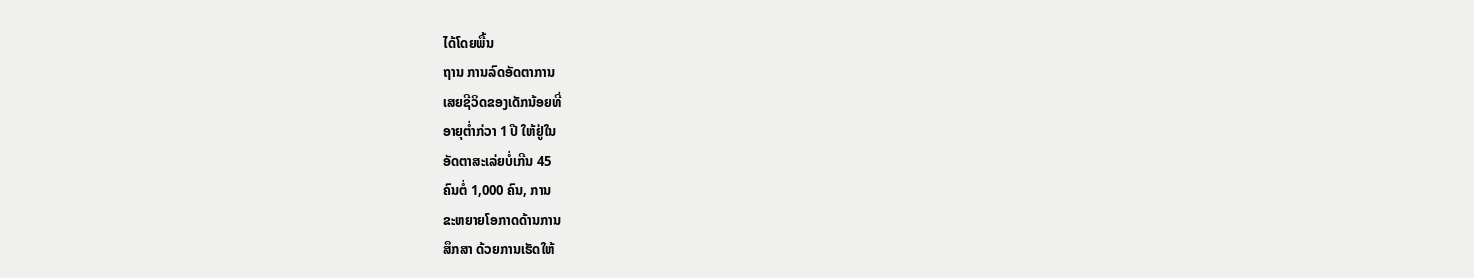ໄດ້ໂດຍພື້ນ
ຖານ ການລົດອັດຕາການ
ເສຍຊີວິດຂອງເດັກນ້ອຍທີ່
ອາຍຸຕໍ່າກ່ວາ 1 ປີ ໃຫ້ຢູ່ໃນ
ອັດຕາສະເລ່ຍບໍ່ເກີນ 45
ຄົນຕໍ່ 1,000 ຄົນ, ການ
ຂະຫຍາຍໂອກາດດ້ານການ
ສຶກສາ ດ້ວຍການເຮັດໃຫ້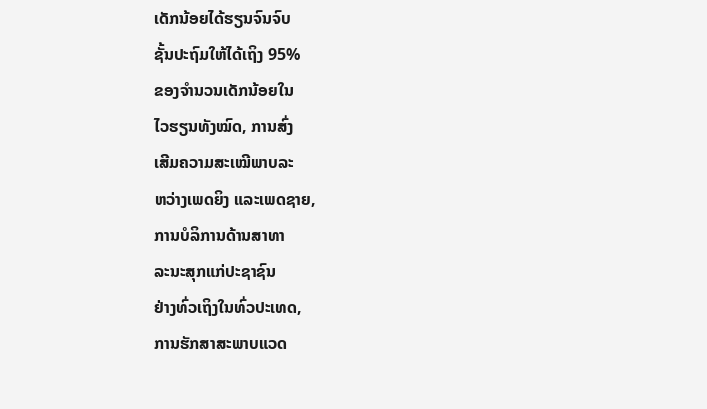ເດັກນ້ອຍໄດ້ຮຽນຈົນຈົບ
ຊັ້ນປະຖົມໃຫ້ໄດ້ເຖິງ 95%
ຂອງຈໍານວນເດັກນ້ອຍໃນ
ໄວຮຽນທັງໝົດ, ການສົ່ງ
ເສີມຄວາມສະເໝີພາບລະ
ຫວ່າງເພດຍິງ ແລະເພດຊາຍ,
ການບໍລິການດ້ານສາທາ
ລະນະສຸກແກ່ປະຊາຊົນ
ຢ່າງທົ່ວເຖິງໃນທົ່ວປະເທດ,
ການຮັກສາສະພາບແວດ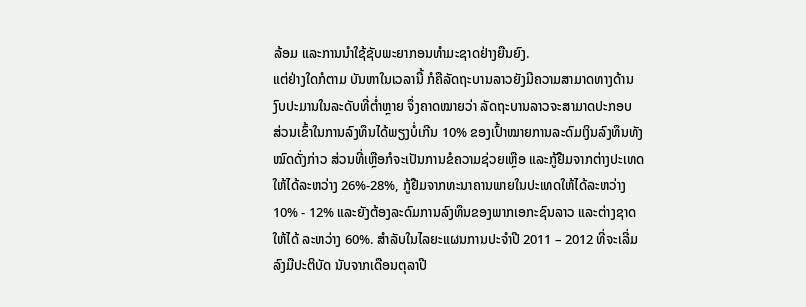ລ້ອມ ແລະການນໍາໃຊ້ຊັບພະຍາກອນທໍາມະຊາດຢ່າງຍືນຍົງ.
ແຕ່ຢ່າງໃດກໍຕາມ ບັນຫາໃນເວລານີ້ ກໍຄືລັດຖະບານລາວຍັງມີຄວາມສາມາດທາງດ້ານ
ງົບປະມານໃນລະດັບທີ່ຕໍ່າຫຼາຍ ຈຶ່ງຄາດໝາຍວ່າ ລັດຖະບານລາວຈະສາມາດປະກອບ
ສ່ວນເຂົ້າໃນການລົງທຶນໄດ້ພຽງບໍ່ເກີນ 10% ຂອງເປົ້າໝາຍການລະດົມເງິນລົງທຶນທັງ
ໝົດດັ່ງກ່າວ ສ່ວນທີ່ເຫຼືອກໍຈະເປັນການຂໍຄວາມຊ່ວຍເຫຼືອ ແລະກູ້ຢືມຈາກຕ່າງປະເທດ
ໃຫ້ໄດ້ລະຫວ່າງ 26%-28%, ກູ້ຢືມຈາກທະນາຄານພາຍໃນປະເທດໃຫ້ໄດ້ລະຫວ່າງ
10% - 12% ແລະຍັງຕ້ອງລະດົມການລົງທຶນຂອງພາກເອກະຊົນລາວ ແລະຕ່າງຊາດ
ໃຫ້ໄດ້ ລະຫວ່າງ 60%. ສໍາລັບໃນໄລຍະແຜນການປະຈໍາປີ 2011 – 2012 ທີ່ຈະເລີ່ມ
ລົງມືປະຕິບັດ ນັບຈາກເດືອນຕຸລາປີ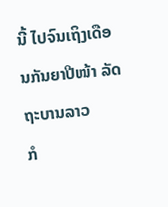ນີ້ ໄປຈົນເຖິງເດືອນກັນຍາປີໜ້າ ລັດຖະບານລາວ
ກໍ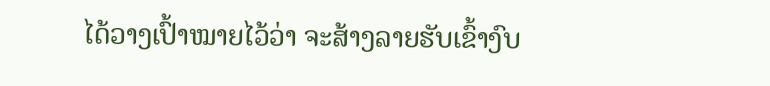ໄດ້ວາງເປົ້າໝາຍໄວ້ວ່າ ຈະສ້າງລາຍຮັບເຂົ້າງົບ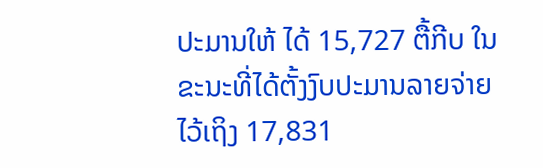ປະມານໃຫ້ ໄດ້ 15,727 ຕື້ກີບ ໃນ
ຂະນະທີ່ໄດ້ຕັ້ງງົບປະມານລາຍຈ່າຍໄວ້ເຖິງ 17,831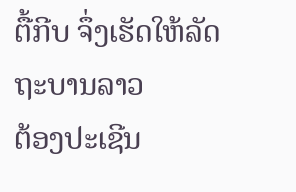ຕື້ກີບ ຈຶ່ງເຮັດໃຫ້ລັດຖະບານລາວ
ຕ້ອງປະເຊີນ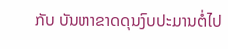ກັບ ບັນຫາຂາດດຸນງົບປະມານຕໍ່ໄປ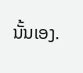ນັ້ນເອງ.